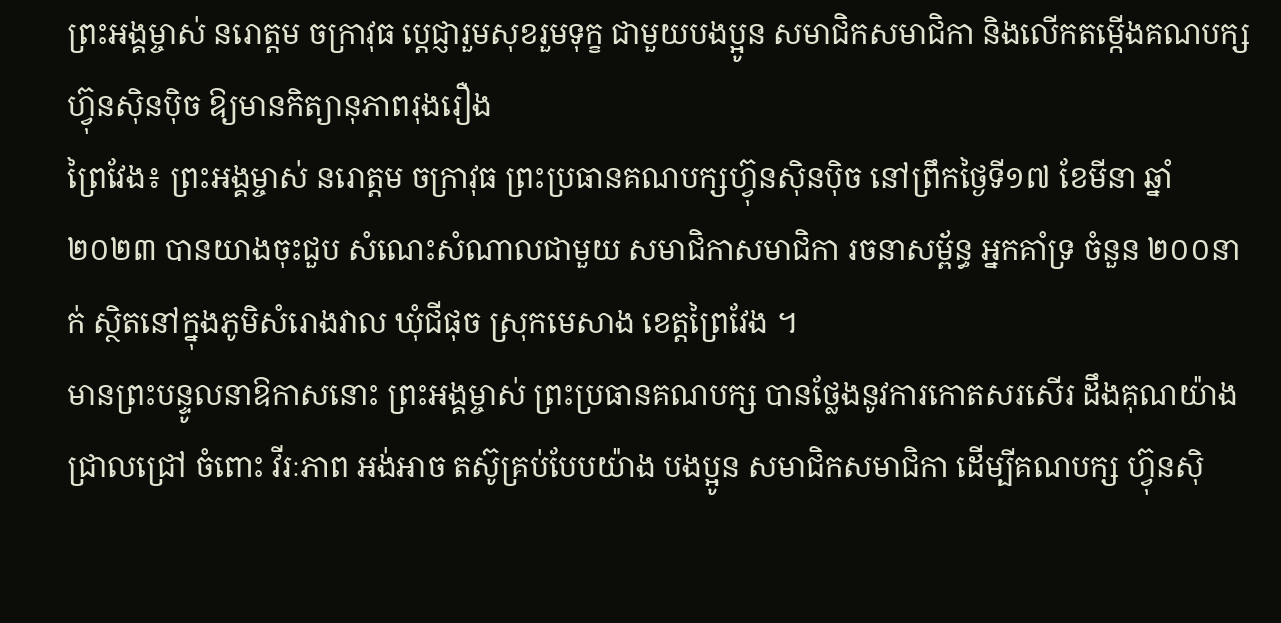ព្រះអង្គម្ចាស់ នរោត្តម ចក្រាវុធ ប្តេជ្ញារួមសុខរួមទុក្ខ ជាមួយបងប្អូន សមាជិកសមាជិកា និងលើកតម្កើងគណបក្សហ៊្វុនស៊ិនប៉ិច ឱ្យមានកិត្យានុភាពរុងរឿង
ព្រៃវែង៖ ព្រះអង្គម្ចាស់ នរោត្តម ចក្រាវុធ ព្រះប្រធានគណបក្សហ៊្វុនស៊ិនប៉ិច នៅព្រឹកថ្ងៃទី១៧ ខែមីនា ឆ្នាំ២០២៣ បានយាងចុះជួប សំណេះសំណាលជាមួយ សមាជិកាសមាជិកា រចនាសម្ព័ន្ធ អ្នកគាំទ្រ ចំនួន ២០០នាក់ ស្ថិតនៅក្នុងភូមិសំរោងវាល ឃុំជីផុច ស្រុកមេសាង ខេត្តព្រៃវែង ។
មានព្រះបន្ទូលនាឱកាសនោះ ព្រះអង្គម្ចាស់ ព្រះប្រធានគណបក្ស បានថ្លែងនូវការកោតសរសើរ ដឹងគុណយ៉ាងជ្រាលជ្រៅ ចំពោះ វីរៈភាព អង់អាច តស៊ូគ្រប់បែបយ៉ាង បងប្អូន សមាជិកសមាជិកា ដើម្បីគណបក្ស ហ៊្វុនស៊ិ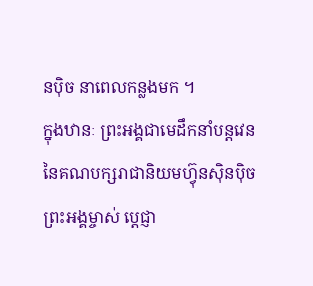នប៉ិច នាពេលកន្លងមក ។
ក្នុងឋានៈ ព្រះអង្គជាមេដឹកនាំបន្តវេន នៃគណបក្សរាជានិយមហ៊្វុនស៊ិនប៉ិច ព្រះអង្គម្ចាស់ ប្តេជ្ញា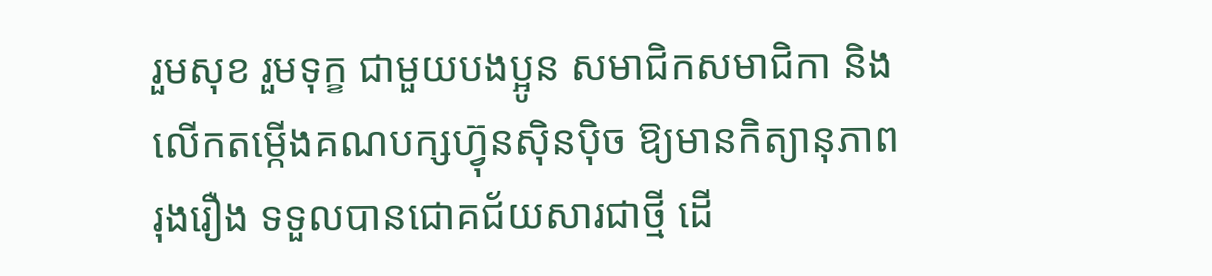រួមសុខ រួមទុក្ខ ជាមួយបងប្អូន សមាជិកសមាជិកា និងលើកតម្កើងគណបក្សហ៊្វុនស៊ិនប៉ិច ឱ្យមានកិត្យានុភាពរុងរឿង ទទួលបានជោគជ័យសារជាថ្មី ដើ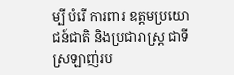ម្បី បំរើ ការពារ ឧត្តមប្រយោជន៍ជាតិ និងប្រជារាស្ត្រ ជាទីស្រឡាញ់រប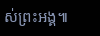ស់ព្រះអង្គ៕